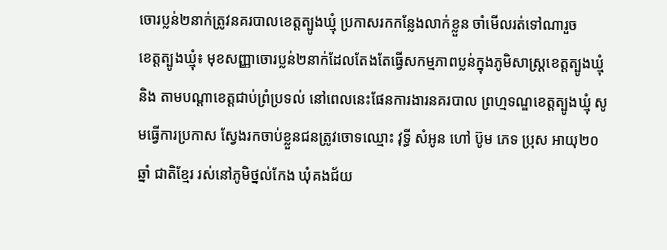ចោរប្លន់២នាក់ត្រូវនគរបាលខេត្តត្បូងឃ្មុំ ប្រកាសរកកន្លែងលាក់ខ្លួន ចាំមើលរត់ទៅណារួច
ខេត្តត្បូងឃ្មុំ៖ មុខសញ្ញាចោរប្លន់២នាក់ដែលតែងតែធ្វើសកម្មភាពប្លន់ក្នុងភូមិសាស្ត្រខេត្តត្បូងឃ្មុំ និង តាមបណ្ដាខេត្តជាប់ព្រំប្រទល់ នៅពេលនេះផែនការងារនគរបាល ព្រហ្មទណ្ឌខេត្តត្បូងឃ្មុំ សូមធ្វើការប្រកាស ស្វែងរកចាប់ខ្លួនជនត្រូវចោទឈ្មោះ វុទ្ធី សំអូន ហៅ ប៊ូម ភេទ ប្រុស អាយុ២០ឆ្នាំ ជាតិខ្មែរ រស់នៅភូមិថ្នល់កែង ឃុំគងជ័យ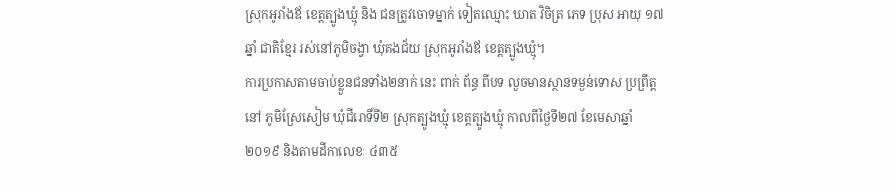ស្រុកអូរាំងឪ ខេត្តត្បូងឃ្មុំ និង ជនត្រូវចោទម្នាក់ ទៀតឈ្មោះ ឃាត វិចិត្រ ភេទ ប្រុស អាយុ ១៧ឆ្នាំ ជាតិខ្មែរ រស់នៅភូមិចង្វា ឃុំគងជ័យ ស្រុកអូរាំងឪ ខេត្តត្បូងឃ្មុំ។
ការប្រកាសតាមចាប់ខ្លួនជនទាំង២នាក់ នេះ ពាក់ ព័ន្ធ ពីបទ លួចមានស្ថានទម្ងន់ទោស ប្រព្រឹត្តនៅ ភូមិស្រែសៀម ឃុំជីរោទិ៍ទី២ ស្រុកត្បូងឃ្មុំ ខេត្តត្បូងឃ្មុំ កាលពីថ្ងៃទី២៧ ខែមេសាឆ្នាំ២០១៩ និងតាមដីកាលេខៈ ៤៣៥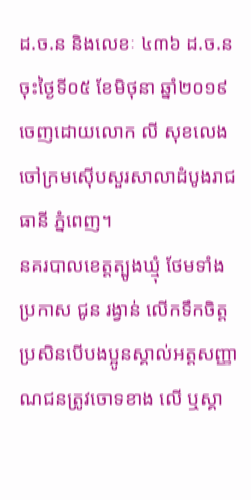ដ.ច.ន និងលេខៈ ៤៣៦ ដ.ច.ន ចុះថ្ងៃទី០៥ ខែមិថុនា ឆ្នាំ២០១៩ ចេញដោយលោក លី សុខលេង ចៅក្រមស៊ើបសួរសាលាដំបូងរាជធានី ភ្នំពេញ។
នគរបាលខេត្តត្បូងឃ្មុំ ថែមទាំងប្រកាស ជូន រង្វាន់ លេីកទឹកចិត្ត ប្រសិនបើបងប្អូនស្គាល់អត្តសញ្ញាណជនត្រូវចោទខាង លើ ឬស្គា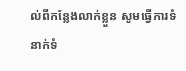ល់ពីកន្លែងលាក់ខ្លួន សូមធ្វើការទំនាក់ទំ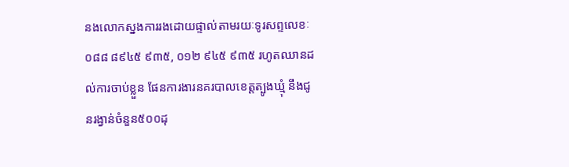នងលោកស្នងការរងដោយផ្ទាល់តាមរយៈទូរសព្ទលេខៈ ០៨៨ ៨៩៤៥ ៩៣៥, ០១២ ៩៤៥ ៩៣៥ រហូតឈានដល់ការចាប់ខ្លួន ផែនការងារនគរបាលខេត្តត្បូងឃ្មុំ នឹងជូនរង្វាន់ចំនួន៥០០ដុ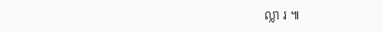ល្លា រ ៕